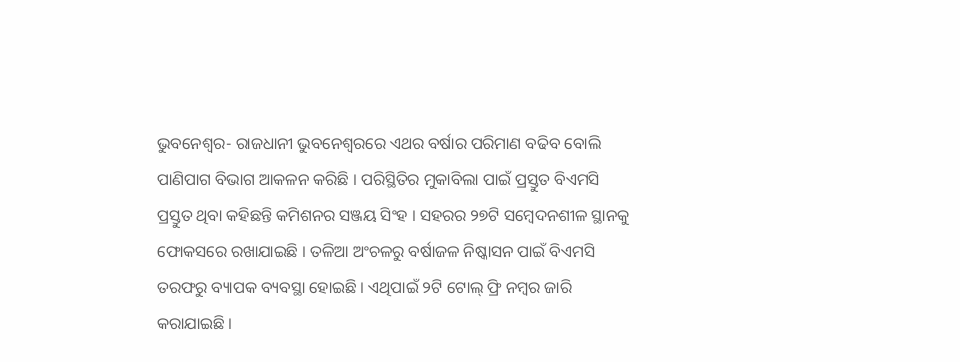ଭୁବନେଶ୍ୱର- ରାଜଧାନୀ ଭୁବନେଶ୍ୱରରେ ଏଥର ବର୍ଷାର ପରିମାଣ ବଢିବ ବୋଲି ପାଣିପାଗ ବିଭାଗ ଆକଳନ କରିଛି । ପରିସ୍ଥିତିର ମୁକାବିଲା ପାଇଁ ପ୍ରସ୍ତୁତ ବିଏମସି ପ୍ରସ୍ତୁତ ଥିବା କହିଛନ୍ତି କମିଶନର ସଞ୍ଜୟ ସିଂହ । ସହରର ୨୭ଟି ସମ୍ବେଦନଶୀଳ ସ୍ଥାନକୁ ଫୋକସରେ ରଖାଯାଇଛି । ତଳିଆ ଅଂଚଳରୁ ବର୍ଷାଜଳ ନିଷ୍କାସନ ପାଇଁ ବିଏମସି ତରଫରୁ ବ୍ୟାପକ ବ୍ୟବସ୍ଥା ହୋଇଛି । ଏଥିପାଇଁ ୨ଟି ଟୋଲ୍ ଫ୍ରି ନମ୍ବର ଜାରି କରାଯାଇଛି ।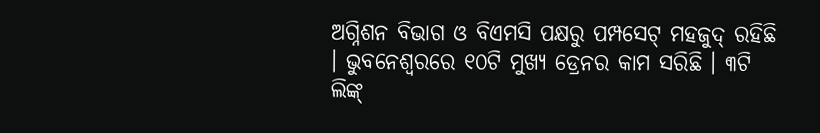ଅଗ୍ନିଶନ ବିଭାଗ ଓ ବିଏମସି ପକ୍ଷରୁ ପମ୍ପସେଟ୍ ମହଜୁଦ୍ ରହିଛି । ଭୁବନେଶ୍ୱରରେ ୧୦ଟି ମୁଖ୍ୟ ଡ୍ରେନର କାମ ସରିଛି । ୩ଟି ଲିଙ୍କ୍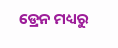ଡ୍ରେନ ମଧ୍ୟରୁ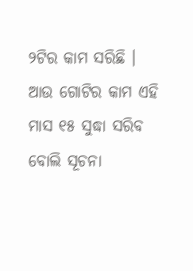୨ଟିର କାମ ସରିଛି । ଆଉ ଗୋଟିର କାମ ଏହି ମାସ ୧୫ ସୁଦ୍ଧା ସରିବ ବୋଲି ସୂଚନା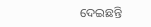ଦେଇଛନ୍ତି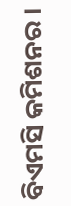ବିଏମସି କମିଶନର ।